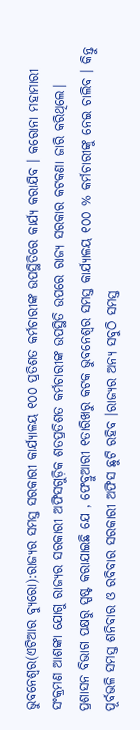ଭୁବନେଶ୍ୱର(ଏଟିଆର ବ୍ୟୁରୋ):ରାଜ୍ୟର ସମସ୍ତ ସରକାରୀ କାର୍ଯ୍ୟାଳୟ ୧୦୦ ପ୍ରତିଶତ କର୍ମଚାରୀଙ୍କ ଉପସ୍ଥିତିରେ କାର୍ଯ୍ୟ କରାଯିବ । କରୋନା ମହାମାରୀ ସଂକ୍ରମଣ ଆଶଙ୍କା ଯୋଗୁ ରାଜ୍ୟର ସରକାରୀ ଅଫିସଗୁଡ଼ିକ ଶତପ୍ରତିଶତ କର୍ମଚାରୀଙ୍କ ଉପସ୍ଥିତି ଉପରେ ରାଜ୍ୟ ସରକାର କଟକଣା ଜାରି କରିଥିଲେ।
ପ୍ରଶାସନ ବିଭାଗ ପକ୍ଷରୁ ସ୍ପଷ୍ଟ କରାଯାଇଛି ଯେ , ଫେବ୍ରୁଆରୀ ୧ତାରିଖରୁ କଟକ ଭୁବନେଶ୍ୱର ସମସ୍ତ କାର୍ଯ୍ୟାଳୟ ୧୦୦ % କର୍ମଚାରୀଙ୍କୁ ନେଇ ଚାଲିବ । କିନ୍ତୁ ପୂର୍ବଭଳି ସମସ୍ତ ଶନିବାର ଓ ରବିବାର ସରକାରୀ ଅଫିସ ଛୁଟି ରହିବ ।ରାଜ୍ୟର ଅନ୍ୟ ସବୁଠି ସମସ୍ତ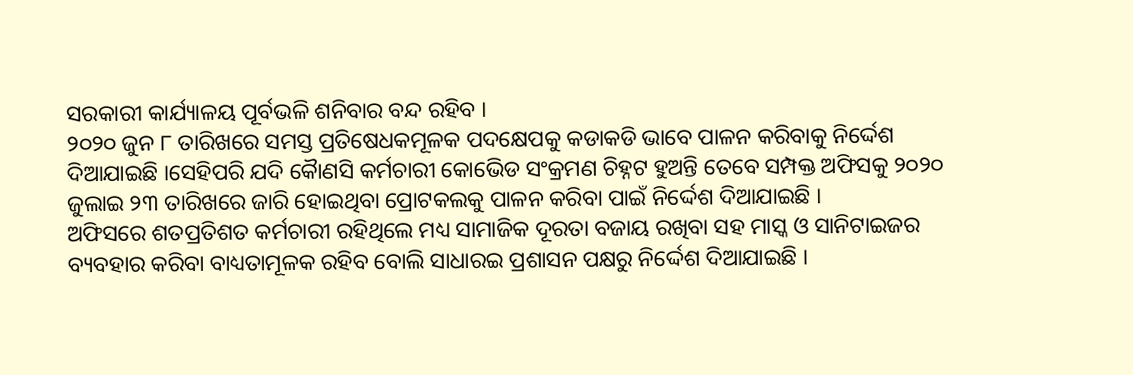ସରକାରୀ କାର୍ଯ୍ୟାଳୟ ପୂର୍ବଭଳି ଶନିବାର ବନ୍ଦ ରହିବ ।
୨୦୨୦ ଜୁନ ୮ ତାରିଖରେ ସମସ୍ତ ପ୍ରତିଷେଧକମୂଳକ ପଦକ୍ଷେପକୁ କଡାକଡି ଭାବେ ପାଳନ କରିବାକୁ ନିର୍ଦ୍ଦେଶ ଦିଆଯାଇଛି ।ସେହିପରି ଯଦି କୈାଣସି କର୍ମଚାରୀ କୋଭେିଡ ସଂକ୍ରମଣ ଚିହ୍ନଟ ହୁଅନ୍ତି ତେବେ ସମ୍ପକ୍ତ ଅଫିସକୁ ୨୦୨୦ ଜୁଲାଇ ୨୩ ତାରିଖରେ ଜାରି ହୋଇଥିବା ପ୍ରୋଟକଲକୁ ପାଳନ କରିବା ପାଇଁ ନିର୍ଦ୍ଦେଶ ଦିଆଯାଇଛି ।
ଅଫିସରେ ଶତପ୍ରତିଶତ କର୍ମଚାରୀ ରହିଥିଲେ ମଧ୍ୟ ସାମାଜିକ ଦୂରତା ବଜାୟ ରଖିବା ସହ ମାସ୍କ ଓ ସାନିଟାଇଜର ବ୍ୟବହାର କରିବା ବାଧ୍ୟତାମୂଳକ ରହିବ ବୋଲି ସାଧାରଇ ପ୍ରଶାସନ ପକ୍ଷରୁ ନିର୍ଦ୍ଦେଶ ଦିଆଯାଇଛି ।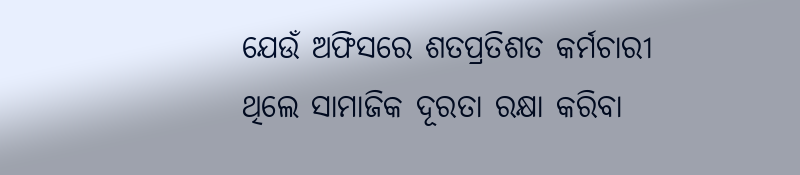ଯେଉଁ ଅଫିସରେ ଶତପ୍ରତିଶତ କର୍ମଚାରୀ ଥିଲେ ସାମାଜିକ ଦୂରତା ରକ୍ଷା କରିବା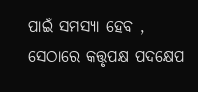ପାଇଁ ସମସ୍ୟା ହେବ , ସେଠାରେ କତ୍ତୃପକ୍ଷ ପଦକ୍ଷେପ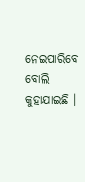ନେଇପାରିବେ ବୋଲି କୁହାଯାଇଛି ।